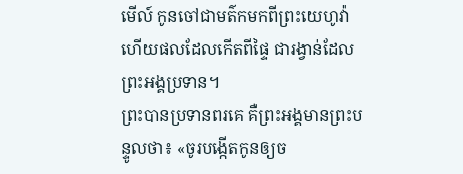មើល៍ កូនចៅជាមត៌កមកពីព្រះយេហូវ៉ា ហើយផលដែលកើតពីផ្ទៃ ជារង្វាន់ដែលព្រះអង្គប្រទាន។
ព្រះបានប្រទានពរគេ គឺព្រះអង្គមានព្រះបន្ទូលថា៖ «ចូរបង្កើតកូនឲ្យច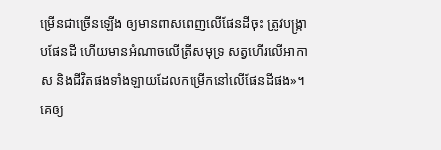ម្រើនជាច្រើនឡើង ឲ្យមានពាសពេញលើផែនដីចុះ ត្រូវបង្ក្រាបផែនដី ហើយមានអំណាចលើត្រីសមុទ្រ សត្វហើរលើអាកាស និងជីវិតផងទាំងឡាយដែលកម្រើកនៅលើផែនដីផង»។
គេឲ្យ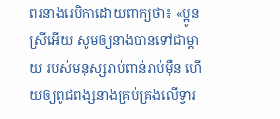ពរនាងរេបិកាដោយពាក្យថា៖ «ប្អូនស្រីអើយ សូមឲ្យនាងបានទៅជាម្ដាយ របស់មនុស្សរាប់ពាន់រាប់ម៉ឺន ហើយឲ្យពូជពង្សនាងគ្រប់គ្រងលើទ្វារ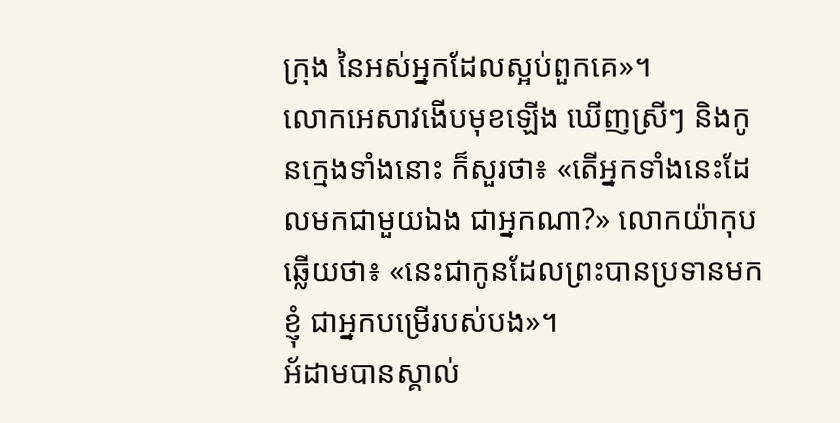ក្រុង នៃអស់អ្នកដែលស្អប់ពួកគេ»។
លោកអេសាវងើបមុខឡើង ឃើញស្រីៗ និងកូនក្មេងទាំងនោះ ក៏សួរថា៖ «តើអ្នកទាំងនេះដែលមកជាមួយឯង ជាអ្នកណា?» លោកយ៉ាកុបឆ្លើយថា៖ «នេះជាកូនដែលព្រះបានប្រទានមកខ្ញុំ ជាអ្នកបម្រើរបស់បង»។
អ័ដាមបានស្គាល់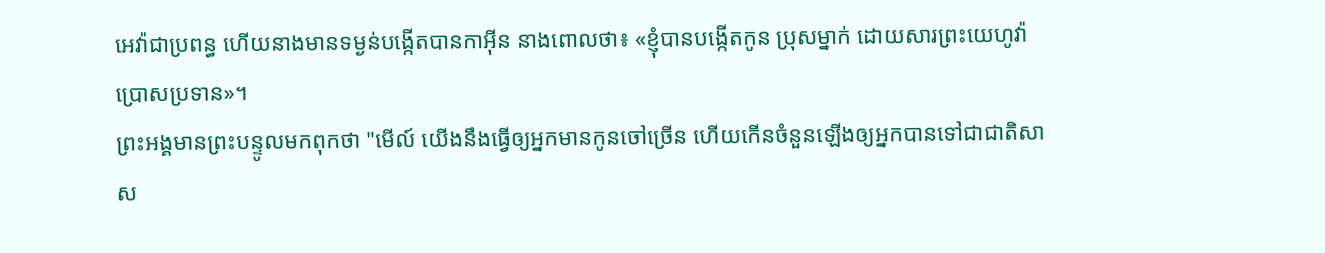អេវ៉ាជាប្រពន្ធ ហើយនាងមានទម្ងន់បង្កើតបានកាអ៊ីន នាងពោលថា៖ «ខ្ញុំបានបង្កើតកូន ប្រុសម្នាក់ ដោយសារព្រះយេហូវ៉ាប្រោសប្រទាន»។
ព្រះអង្គមានព្រះបន្ទូលមកពុកថា "មើល៍ យើងនឹងធ្វើឲ្យអ្នកមានកូនចៅច្រើន ហើយកើនចំនួនឡើងឲ្យអ្នកបានទៅជាជាតិសាស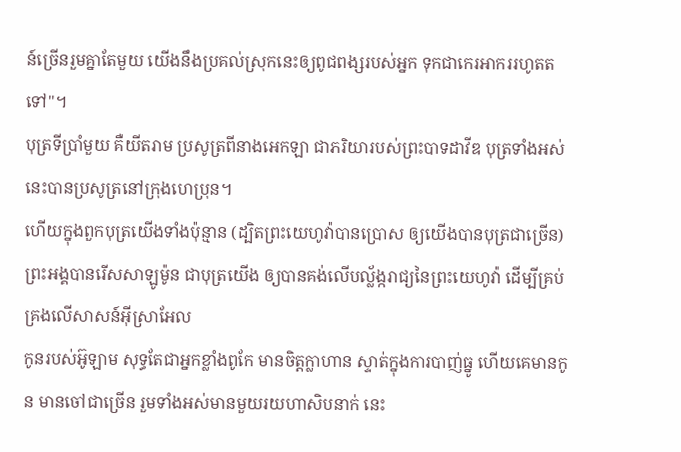ន៍ច្រើនរួមគ្នាតែមួយ យើងនឹងប្រគល់ស្រុកនេះឲ្យពូជពង្សរបស់អ្នក ទុកជាកេរអាកររហូតតទៅ"។
បុត្រទីប្រាំមួយ គឺយីតរាម ប្រសូត្រពីនាងអេកឡា ជាភរិយារបស់ព្រះបាទដាវីឌ បុត្រទាំងអស់នេះបានប្រសូត្រនៅក្រុងហេប្រុន។
ហើយក្នុងពួកបុត្រយើងទាំងប៉ុន្មាន (ដ្បិតព្រះយេហូវ៉ាបានប្រោស ឲ្យយើងបានបុត្រជាច្រើន) ព្រះអង្គបានរើសសាឡូម៉ូន ជាបុត្រយើង ឲ្យបានគង់លើបល្ល័ង្ករាជ្យនៃព្រះយេហូវ៉ា ដើម្បីគ្រប់គ្រងលើសាសន៍អ៊ីស្រាអែល
កូនរបស់អ៊ូឡាម សុទ្ធតែជាអ្នកខ្លាំងពូកែ មានចិត្តក្លាហាន ស្ទាត់ក្នុងការបាញ់ធ្នូ ហើយគេមានកូន មានចៅជាច្រើន រួមទាំងអស់មានមួយរយហាសិបនាក់ នេះ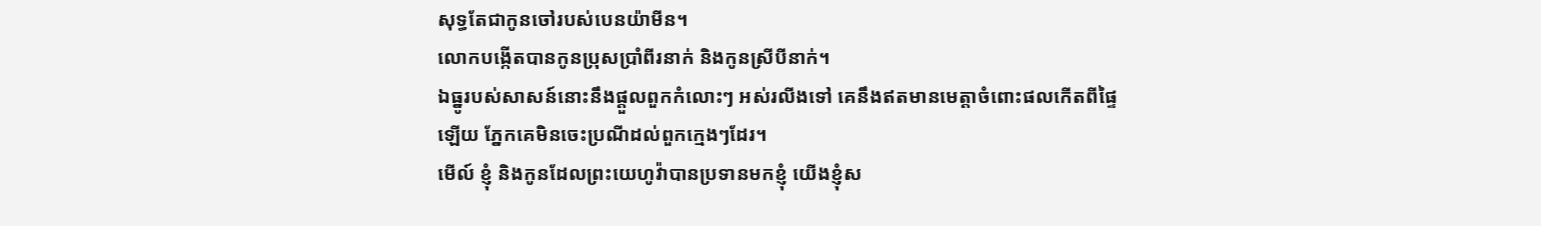សុទ្ធតែជាកូនចៅរបស់បេនយ៉ាមីន។
លោកបង្កើតបានកូនប្រុសប្រាំពីរនាក់ និងកូនស្រីបីនាក់។
ឯធ្នូរបស់សាសន៍នោះនឹងផ្តួលពួកកំលោះៗ អស់រលីងទៅ គេនឹងឥតមានមេត្តាចំពោះផលកើតពីផ្ទៃឡើយ ភ្នែកគេមិនចេះប្រណីដល់ពួកក្មេងៗដែរ។
មើល៍ ខ្ញុំ និងកូនដែលព្រះយេហូវ៉ាបានប្រទានមកខ្ញុំ យើងខ្ញុំស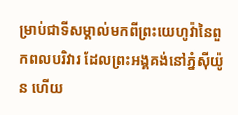ម្រាប់ជាទីសម្គាល់មកពីព្រះយេហូវ៉ានៃពួកពលបរិវារ ដែលព្រះអង្គគង់នៅភ្នំស៊ីយ៉ូន ហើយ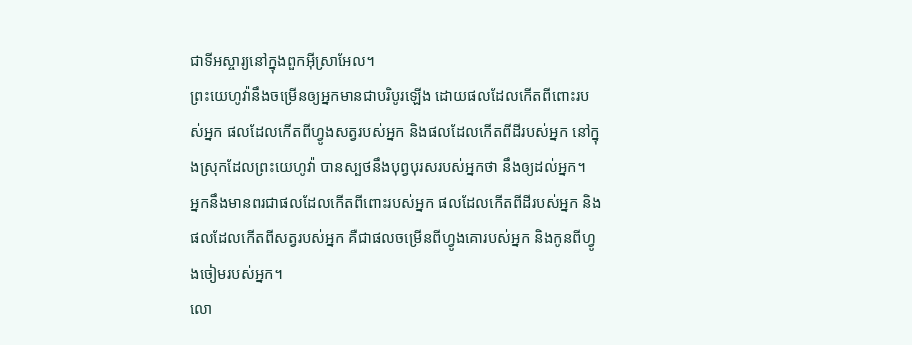ជាទីអស្ចារ្យនៅក្នុងពួកអ៊ីស្រាអែល។
ព្រះយេហូវ៉ានឹងចម្រើនឲ្យអ្នកមានជាបរិបូរឡើង ដោយផលដែលកើតពីពោះរបស់អ្នក ផលដែលកើតពីហ្វូងសត្វរបស់អ្នក និងផលដែលកើតពីដីរបស់អ្នក នៅក្នុងស្រុកដែលព្រះយេហូវ៉ា បានស្បថនឹងបុព្វបុរសរបស់អ្នកថា នឹងឲ្យដល់អ្នក។
អ្នកនឹងមានពរជាផលដែលកើតពីពោះរបស់អ្នក ផលដែលកើតពីដីរបស់អ្នក និងផលដែលកើតពីសត្វរបស់អ្នក គឺជាផលចម្រើនពីហ្វូងគោរបស់អ្នក និងកូនពីហ្វូងចៀមរបស់អ្នក។
លោ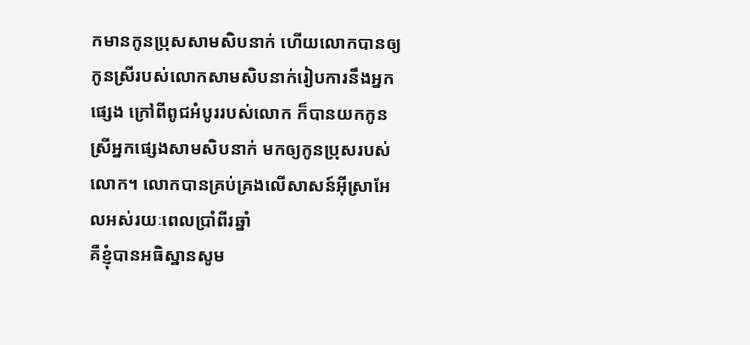កមានកូនប្រុសសាមសិបនាក់ ហើយលោកបានឲ្យកូនស្រីរបស់លោកសាមសិបនាក់រៀបការនឹងអ្នកផ្សេង ក្រៅពីពូជអំបូររបស់លោក ក៏បានយកកូនស្រីអ្នកផ្សេងសាមសិបនាក់ មកឲ្យកូនប្រុសរបស់លោក។ លោកបានគ្រប់គ្រងលើសាសន៍អ៊ីស្រាអែលអស់រយៈពេលប្រាំពីរឆ្នាំ
គឺខ្ញុំបានអធិស្ឋានសូម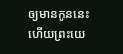ឲ្យមានកូននេះ ហើយព្រះយេ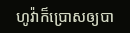ហូវ៉ាក៏ប្រោសឲ្យបា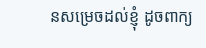នសម្រេចដល់ខ្ញុំ ដូចពាក្យ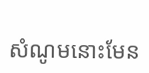សំណូមនោះមែន